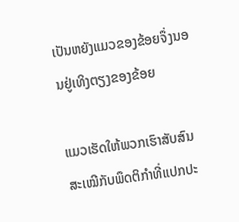ເປັນຫຍັງແມວຂອງຂ້ອຍຈຶ່ງນອນຢູ່ເທິງຕຽງຂອງຂ້ອຍ

ແມວເຮັດໃຫ້ພວກເຮົາສັບສົນສະເໝີກັບພຶດຕິກຳທີ່ແປກປະ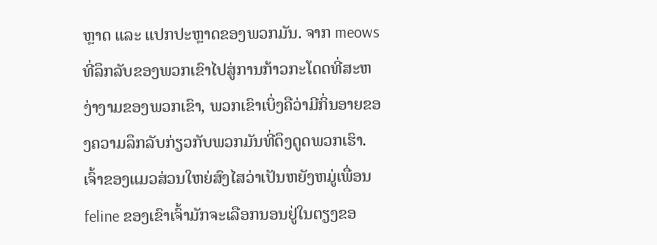ຫຼາດ ແລະ ແປກປະຫຼາດຂອງພວກມັນ. ຈາກ meows ທີ່ລຶກລັບຂອງພວກເຂົາໄປສູ່ການກ້າວກະໂດດທີ່ສະຫງ່າງາມຂອງພວກເຂົາ, ພວກເຂົາເບິ່ງຄືວ່າມີກິ່ນອາຍຂອງຄວາມລຶກລັບກ່ຽວກັບພວກມັນທີ່ດຶງດູດພວກເຮົາ. ເຈົ້າຂອງແມວສ່ວນໃຫຍ່ສົງໄສວ່າເປັນຫຍັງຫມູ່ເພື່ອນ feline ຂອງເຂົາເຈົ້າມັກຈະເລືອກນອນຢູ່ໃນຕຽງຂອ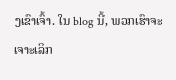ງເຂົາເຈົ້າ. ໃນ blog ນີ້, ພວກເຮົາຈະເຈາະເລິກ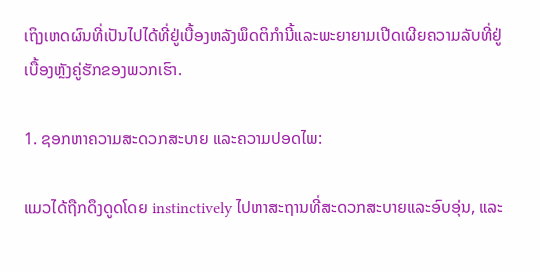ເຖິງເຫດຜົນທີ່ເປັນໄປໄດ້ທີ່ຢູ່ເບື້ອງຫລັງພຶດຕິກໍານີ້ແລະພະຍາຍາມເປີດເຜີຍຄວາມລັບທີ່ຢູ່ເບື້ອງຫຼັງຄູ່ຮັກຂອງພວກເຮົາ.

1. ຊອກຫາຄວາມສະດວກສະບາຍ ແລະຄວາມປອດໄພ:

ແມວໄດ້ຖືກດຶງດູດໂດຍ instinctively ໄປຫາສະຖານທີ່ສະດວກສະບາຍແລະອົບອຸ່ນ, ແລະ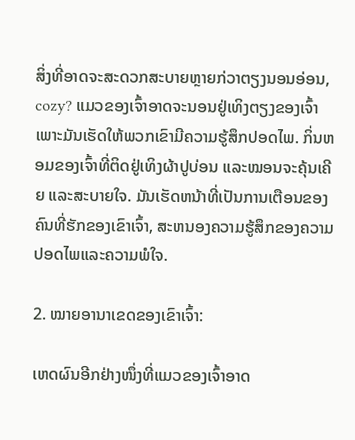ສິ່ງທີ່ອາດຈະສະດວກສະບາຍຫຼາຍກ່ວາຕຽງນອນອ່ອນ, cozy? ແມວຂອງເຈົ້າອາດຈະນອນຢູ່ເທິງຕຽງຂອງເຈົ້າເພາະມັນເຮັດໃຫ້ພວກເຂົາມີຄວາມຮູ້ສຶກປອດໄພ. ກິ່ນຫອມຂອງເຈົ້າທີ່ຕິດຢູ່ເທິງຜ້າປູບ່ອນ ແລະໝອນຈະຄຸ້ນເຄີຍ ແລະສະບາຍໃຈ. ມັນເຮັດຫນ້າທີ່ເປັນການເຕືອນຂອງຄົນທີ່ຮັກຂອງເຂົາເຈົ້າ, ສະຫນອງຄວາມຮູ້ສຶກຂອງຄວາມປອດໄພແລະຄວາມພໍໃຈ.

2. ໝາຍອານາເຂດຂອງເຂົາເຈົ້າ:

ເຫດຜົນອີກຢ່າງໜຶ່ງທີ່ແມວຂອງເຈົ້າອາດ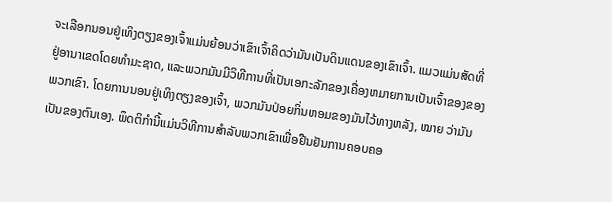ຈະເລືອກນອນຢູ່ເທິງຕຽງຂອງເຈົ້າແມ່ນຍ້ອນວ່າເຂົາເຈົ້າຄິດວ່າມັນເປັນດິນແດນຂອງເຂົາເຈົ້າ. ແມວແມ່ນສັດທີ່ຢູ່ອານາເຂດໂດຍທໍາມະຊາດ, ແລະພວກມັນມີວິທີການທີ່ເປັນເອກະລັກຂອງເຄື່ອງຫມາຍການເປັນເຈົ້າຂອງຂອງພວກເຂົາ. ໂດຍການນອນຢູ່ເທິງຕຽງຂອງເຈົ້າ, ພວກມັນປ່ອຍກິ່ນຫອມຂອງມັນໄວ້ທາງຫລັງ, ໝາຍ ວ່າມັນເປັນຂອງຕົນເອງ. ພຶດຕິກໍານີ້ແມ່ນວິທີການສໍາລັບພວກເຂົາເພື່ອຢືນຢັນການຄອບຄອ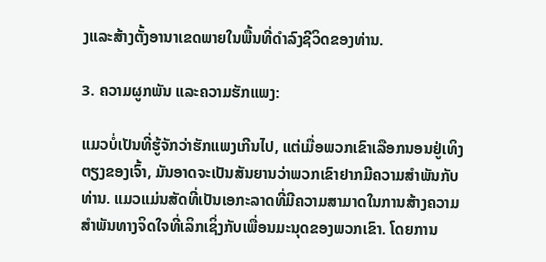ງແລະສ້າງຕັ້ງອານາເຂດພາຍໃນພື້ນທີ່ດໍາລົງຊີວິດຂອງທ່ານ.

3. ຄວາມຜູກພັນ ແລະຄວາມຮັກແພງ:

ແມວບໍ່ເປັນທີ່ຮູ້ຈັກວ່າຮັກແພງເກີນໄປ, ແຕ່ເມື່ອພວກເຂົາເລືອກນອນຢູ່ເທິງຕຽງຂອງເຈົ້າ, ມັນອາດຈະເປັນສັນຍານວ່າພວກເຂົາຢາກມີຄວາມສໍາພັນກັບທ່ານ. ແມວແມ່ນສັດທີ່ເປັນເອກະລາດທີ່ມີຄວາມສາມາດໃນການສ້າງຄວາມສໍາພັນທາງຈິດໃຈທີ່ເລິກເຊິ່ງກັບເພື່ອນມະນຸດຂອງພວກເຂົາ. ໂດຍການ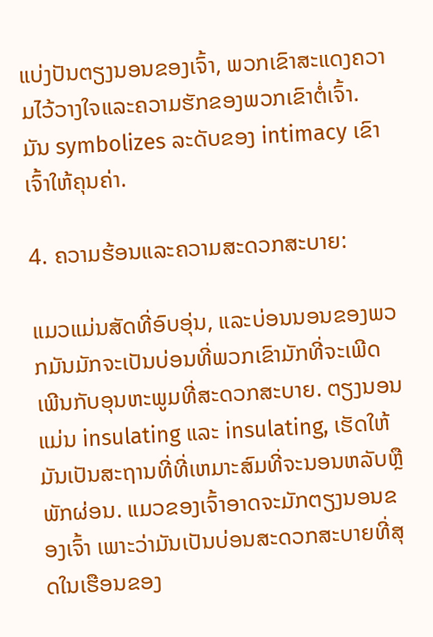ແບ່ງປັນຕຽງນອນຂອງເຈົ້າ, ພວກເຂົາສະແດງຄວາມໄວ້ວາງໃຈແລະຄວາມຮັກຂອງພວກເຂົາຕໍ່ເຈົ້າ. ມັນ symbolizes ລະດັບຂອງ intimacy ເຂົາເຈົ້າໃຫ້ຄຸນຄ່າ.

4. ຄວາມຮ້ອນແລະຄວາມສະດວກສະບາຍ:

ແມວແມ່ນສັດທີ່ອົບອຸ່ນ, ແລະບ່ອນນອນຂອງພວກມັນມັກຈະເປັນບ່ອນທີ່ພວກເຂົາມັກທີ່ຈະເພີດເພີນກັບອຸນຫະພູມທີ່ສະດວກສະບາຍ. ຕຽງນອນແມ່ນ insulating ແລະ insulating, ເຮັດໃຫ້ມັນເປັນສະຖານທີ່ທີ່ເຫມາະສົມທີ່ຈະນອນຫລັບຫຼືພັກຜ່ອນ. ແມວຂອງເຈົ້າອາດຈະມັກຕຽງນອນຂອງເຈົ້າ ເພາະວ່າມັນເປັນບ່ອນສະດວກສະບາຍທີ່ສຸດໃນເຮືອນຂອງ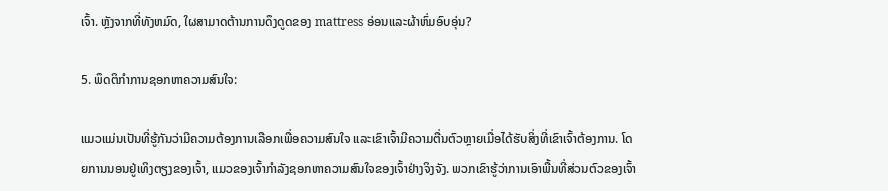ເຈົ້າ. ຫຼັງຈາກທີ່ທັງຫມົດ, ໃຜສາມາດຕ້ານການດຶງດູດຂອງ mattress ອ່ອນແລະຜ້າຫົ່ມອົບອຸ່ນ?

5. ພຶດຕິກໍາການຊອກຫາຄວາມສົນໃຈ:

ແມວແມ່ນເປັນທີ່ຮູ້ກັນວ່າມີຄວາມຕ້ອງການເລືອກເພື່ອຄວາມສົນໃຈ ແລະເຂົາເຈົ້າມີຄວາມຕື່ນຕົວຫຼາຍເມື່ອໄດ້ຮັບສິ່ງທີ່ເຂົາເຈົ້າຕ້ອງການ. ໂດຍການນອນຢູ່ເທິງຕຽງຂອງເຈົ້າ, ແມວຂອງເຈົ້າກໍາລັງຊອກຫາຄວາມສົນໃຈຂອງເຈົ້າຢ່າງຈິງຈັງ. ພວກເຂົາຮູ້ວ່າການເອົາພື້ນທີ່ສ່ວນຕົວຂອງເຈົ້າ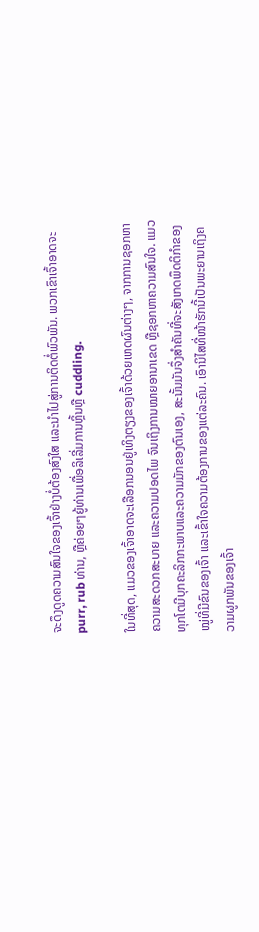ຈະດຶງດູດຄວາມສົນໃຈຂອງເຈົ້າຢ່າງບໍ່ຕ້ອງສົງໃສ ແລະນໍາໄປສູ່ການຕິດຕໍ່ພົວພັນ. ພວກເຂົາເຈົ້າອາດຈະ purr, rub ທ່ານ, ຫຼືຄ່ອຍໆຍູ້ທ່ານເພື່ອລິເລີ່ມການຫຼິ້ນຫຼື cuddling.

ໃນທີ່ສຸດ, ແມວຂອງເຈົ້າອາດຈະເລືອກນອນຢູ່ເທິງຕຽງຂອງເຈົ້າດ້ວຍເຫດຜົນຕ່າງໆ, ຈາກການຊອກຫາຄວາມສະດວກສະບາຍ ແລະຄວາມປອດໄພ ຈົນເຖິງການໝາຍອານາເຂດ ຫຼືຊອກຫາຄວາມສົນໃຈ. ແມວທຸກໂຕມີບຸກຄະລິກກະພາບແລະຄວາມມັກຂອງຕົນເອງ, ສະນັ້ນມັນຈຶ່ງສຳຄັນທີ່ຈະສັງເກດພຶດຕິກຳຂອງໝູ່ທີ່ມີຂົນຂອງເຈົ້າ ແລະເຂົ້າໃຈຄວາມຕ້ອງການຂອງແຕ່ລະຄົນ. ເອົານິໄສທີ່ໜ້າຮັກນີ້ເປັນພະຍານເຖິງຄວາມຜູກພັນຂອງເຈົ້າ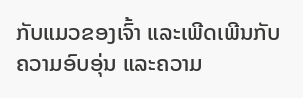ກັບແມວຂອງເຈົ້າ ແລະເພີດເພີນກັບຄວາມອົບອຸ່ນ ແລະຄວາມ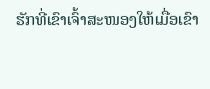ຮັກທີ່ເຂົາເຈົ້າສະໜອງໃຫ້ເມື່ອເຂົາ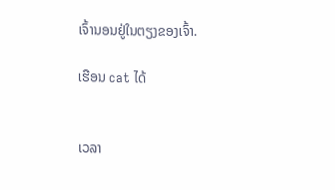ເຈົ້ານອນຢູ່ໃນຕຽງຂອງເຈົ້າ.

ເຮືອນ cat ໄດ້


ເວລາ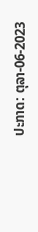ປະກາດ: ຕຸລາ-06-2023